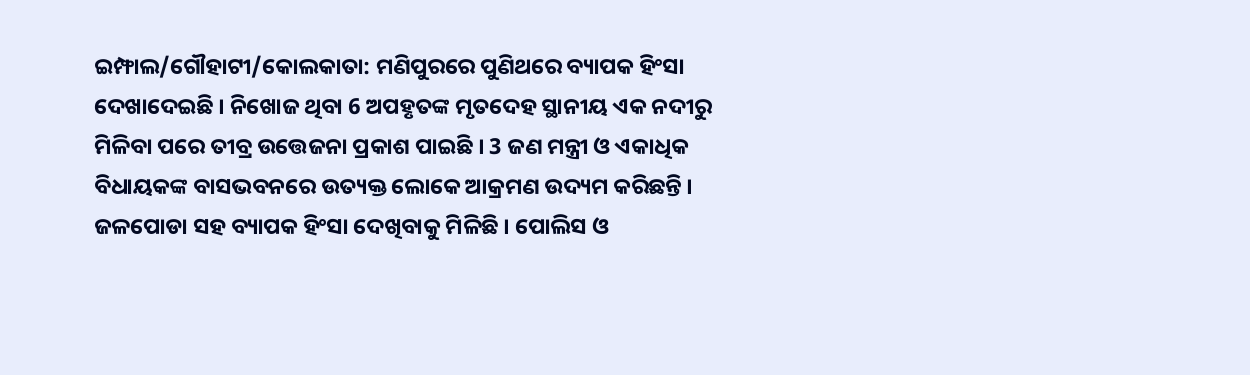ଇମ୍ଫାଲ/ଗୌହାଟୀ/କୋଲକାତା: ମଣିପୁରରେ ପୁଣିଥରେ ବ୍ୟାପକ ହିଂସା ଦେଖାଦେଇଛି । ନିଖୋଜ ଥିବା 6 ଅପହୃତଙ୍କ ମୃତଦେହ ସ୍ଥାନୀୟ ଏକ ନଦୀରୁ ମିଳିବା ପରେ ତୀବ୍ର ଉତ୍ତେଜନା ପ୍ରକାଶ ପାଇଛି । 3 ଜଣ ମନ୍ତ୍ରୀ ଓ ଏକାଧିକ ବିଧାୟକଙ୍କ ବାସଭବନରେ ଉତ୍ୟକ୍ତ ଲୋକେ ଆକ୍ରମଣ ଉଦ୍ୟମ କରିଛନ୍ତି । ଜଳପୋଡା ସହ ବ୍ୟାପକ ହିଂସା ଦେଖିବାକୁ ମିଳିଛି । ପୋଲିସ ଓ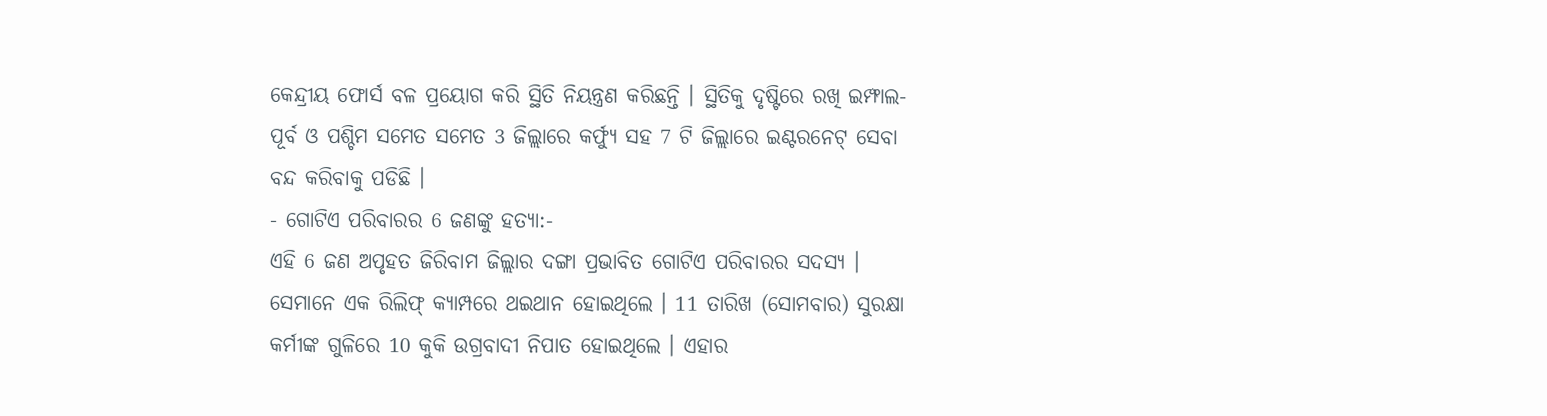କେନ୍ଦ୍ରୀୟ ଫୋର୍ସ ବଳ ପ୍ରୟୋଗ କରି ସ୍ଥିତି ନିୟନ୍ତ୍ରଣ କରିଛନ୍ତି । ସ୍ଥିତିକୁ ଦୃଷ୍ଟିରେ ରଖି ଇମ୍ଫାଲ-ପୂର୍ବ ଓ ପଶ୍ଚିମ ସମେତ ସମେତ 3 ଜିଲ୍ଲାରେ କର୍ଫ୍ୟୁ ସହ 7 ଟି ଜିଲ୍ଲାରେ ଇଣ୍ଟରନେଟ୍ ସେବା ବନ୍ଦ କରିବାକୁ ପଡିଛି ।
- ଗୋଟିଏ ପରିବାରର 6 ଜଣଙ୍କୁ ହତ୍ୟା:-
ଏହି 6 ଜଣ ଅପୃହତ ଜିରିବାମ ଜିଲ୍ଲାର ଦଙ୍ଗା ପ୍ରଭାବିତ ଗୋଟିଏ ପରିବାରର ସଦସ୍ୟ । ସେମାନେ ଏକ ରିଲିଫ୍ କ୍ୟାମ୍ପରେ ଥଇଥାନ ହୋଇଥିଲେ । 11 ତାରିଖ (ସୋମବାର) ସୁରକ୍ଷା କର୍ମୀଙ୍କ ଗୁଳିରେ 10 କୁକି ଉଗ୍ରବାଦୀ ନିପାତ ହୋଇଥିଲେ । ଏହାର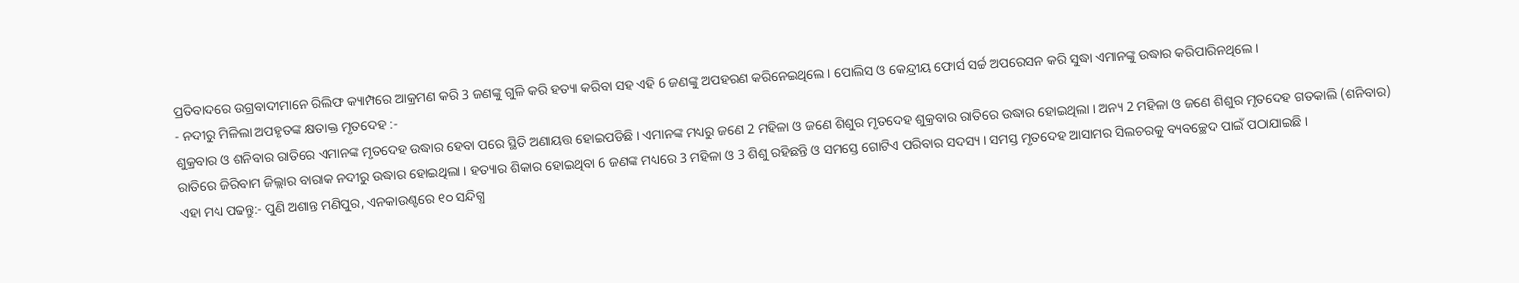ପ୍ରତିବାଦରେ ଉଗ୍ରବାଦୀମାନେ ରିଲିଫ କ୍ୟାମ୍ପରେ ଆକ୍ରମଣ କରି 3 ଜଣଙ୍କୁ ଗୁଳି କରି ହତ୍ୟା କରିବା ସହ ଏହି 6 ଜଣଙ୍କୁ ଅପହରଣ କରିନେଇଥିଲେ । ପୋଲିସ ଓ କେନ୍ଦ୍ରୀୟ ଫୋର୍ସ ସର୍ଚ୍ଚ ଅପରେସନ କରି ସୁଦ୍ଧା ଏମାନଙ୍କୁ ଉଦ୍ଧାର କରିପାରିନଥିଲେ ।
- ନଦୀରୁ ମିଳିଲା ଅପହୃତଙ୍କ କ୍ଷତାକ୍ତ ମୃତଦେହ :-
ଶୁକ୍ରବାର ଓ ଶନିବାର ରାତିରେ ଏମାନଙ୍କ ମୃତଦେହ ଉଦ୍ଧାର ହେବା ପରେ ସ୍ଥିତି ଅଣାୟତ୍ତ ହୋଇପଡିଛି । ଏମାନଙ୍କ ମଧ୍ୟରୁ ଜଣେ 2 ମହିଳା ଓ ଜଣେ ଶିଶୁର ମୃତଦେହ ଶୁକ୍ରବାର ରାତିରେ ଉଦ୍ଧାର ହୋଇଥିଲା । ଅନ୍ୟ 2 ମହିଳା ଓ ଜଣେ ଶିଶୁର ମୃତଦେହ ଗତକାଲି (ଶନିବାର) ରାତିରେ ଜିରିବାମ ଜିଲ୍ଲାର ବାରାକ ନଦୀରୁ ଉଦ୍ଧାର ହୋଇଥିଲା । ହତ୍ୟାର ଶିକାର ହୋଇଥିବା 6 ଜଣଙ୍କ ମଧ୍ୟରେ 3 ମହିଳା ଓ 3 ଶିଶୁ ରହିଛନ୍ତି ଓ ସମସ୍ତେ ଗୋଟିଏ ପରିବାର ସଦସ୍ୟ । ସମସ୍ତ ମୃତଦେହ ଆସାମର ସିଲଚରକୁ ବ୍ୟବଚ୍ଛେଦ ପାଇଁ ପଠାଯାଇଛି ।
ଏହା ମଧ୍ୟ ପଢନ୍ତୁ:- ପୁଣି ଅଶାନ୍ତ ମଣିପୁର, ଏନକାଉଣ୍ଟରେ ୧୦ ସନ୍ଦିଗ୍ଧ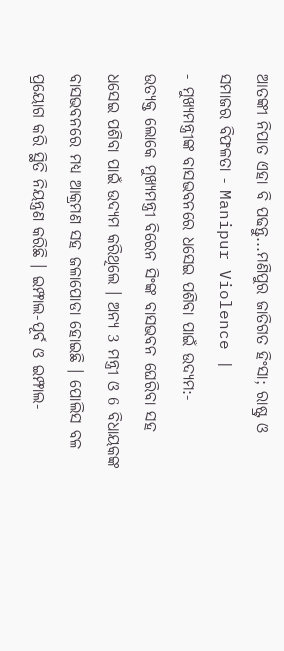ଆତଙ୍କୀ ନିପାତ ଏହା ବି ପଢନ୍ତୁ...ମଣିପୁର ଜାତିଗତ ହିଂସା; ରାଷ୍ଟ୍ର ଓ ସମାଜର ବିଫଳତା - Manipur Violence |
- ମୁଖ୍ୟମନ୍ତ୍ରୀଙ୍କ ବାସଭବନରେ ଧସେଇ ପଶିବା ପାଇଁ ଉଦ୍ୟମ:-
ଉତ୍ୟକ୍ତ ଲୋକେ ମୁଖ୍ୟମନ୍ତ୍ରୀ ବିରେନ ସିଂଙ୍କ ବାସଭବନ ଘେରିବା ସହ ଧସେଇ ପଶିବା ପାଇଁ ଉଦ୍ୟମ କରିଥିଲେ । ଅନ୍ୟ 3 ମନ୍ତ୍ରୀ ଓ 6 ବିଧାୟକଙ୍କ ବାସଭବନରେ ମଧ୍ୟ ଆକ୍ରମଣ ସହ ଜଳାପୋଡା ହୋଇଛି । ପୋଲିସ ବଳ ପ୍ରୟୋଗ କରି ସ୍ଥିତି ନିୟନ୍ତ୍ରଣ କରିଛି । ଇମ୍ଫାଲ-ପୂର୍ବ ଓ ଇମ୍ଫାଲ-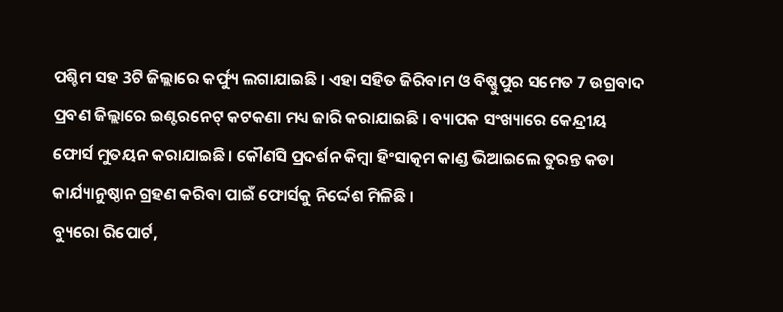ପଶ୍ଚିମ ସହ 3ଟି ଜିଲ୍ଲାରେ କର୍ଫ୍ୟୁ ଲଗାଯାଇଛି । ଏହା ସହିତ ଜିରିବାମ ଓ ବିଷ୍ଣୁପୁର ସମେତ 7 ଉଗ୍ରବାଦ ପ୍ରବଣ ଜିଲ୍ଲାରେ ଇଣ୍ଟରନେଟ୍ କଟକଣା ମଧ୍ୟ ଜାରି କରାଯାଇଛି । ବ୍ୟାପକ ସଂଖ୍ୟାରେ କେନ୍ଦ୍ରୀୟ ଫୋର୍ସ ମୁତୟନ କରାଯାଇଛି । କୌଣସି ପ୍ରଦର୍ଶନ କିମ୍ବା ହିଂସାତ୍କମ କାଣ୍ଡ ଭିଆଇଲେ ତୁରନ୍ତ କଡା କାର୍ଯ୍ୟାନୁଷ୍ଠାନ ଗ୍ରହଣ କରିବା ପାଇଁ ଫୋର୍ସକୁ ନିର୍ଦ୍ଦେଶ ମିଳିଛି ।
ବ୍ୟୁରୋ ରିପୋର୍ଟ,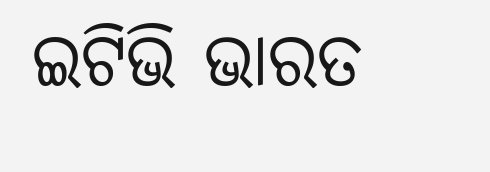ଇଟିଭି ଭାରତ